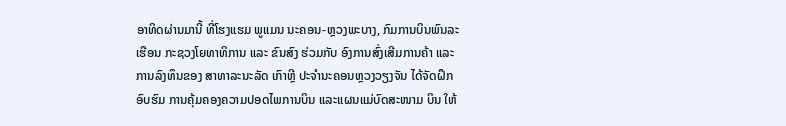ອາທິດຜ່ານມານີ້ ທີ່ໂຮງແຮມ ພູແມນ ນະຄອນ-ຫຼວງພະບາງ, ກົມການບິນພົນລະເຮືອນ ກະຊວງໂຍທາທິການ ແລະ ຂົນສົງ ຮ່ວມກັບ ອົງການສົ່ງເສີມການຄ້າ ແລະ ການລົງທຶນຂອງ ສາທາລະນະລັດ ເກົາຫຼີ ປະຈຳນະຄອນຫຼວງວຽງຈັນ ໄດ້ຈັດຝຶກອົບຮົມ ການຄຸ້ມຄອງຄວາມປອດໄພການບິນ ແລະແຜນແມ່ບົດສະໜາມ ບິນ ໃຫ້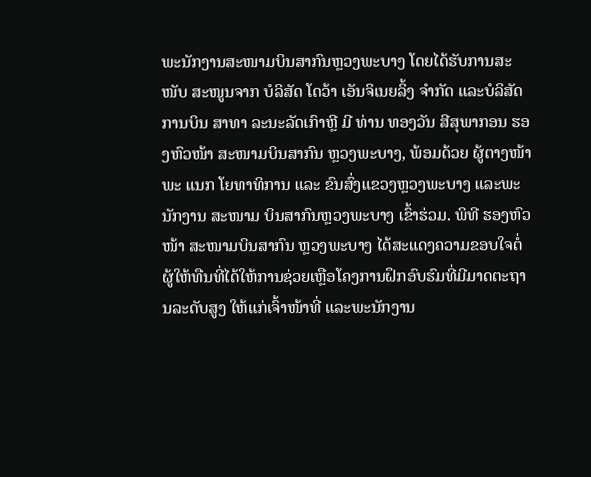ພະນັກງານສະໜາມບິນສາກົນຫຼວງພະບາງ ໂດຍໄດ້ຮັບການສະໜັບ ສະໜູນຈາກ ບໍລິສັດ ໂດວ້າ ເອັນຈິເນຍລິ້ງ ຈຳກັດ ແລະບໍລິສັດການບິນ ສາທາ ລະນະລັດເກົາຫຼີ ມີ ທ່ານ ທອງວັນ ສີສຸພາກອນ ຮອງຫົວໜ້າ ສະໜາມບິນສາກົນ ຫຼວງພະບາງ, ພ້ອມດ້ວຍ ຜູ້ຕາງໜ້າພະ ແນກ ໂຍທາທິການ ແລະ ຂົນສົ່ງແຂວງຫຼວງພະບາງ ແລະພະນັກງານ ສະໜາມ ບິນສາກົນຫຼວງພະບາງ ເຂົ້າຮ່ວມ. ພິທີ ຮອງຫົວໜ້າ ສະໜາມບິນສາກົນ ຫຼວງພະບາງ ໄດ້ສະແດງຄວາມຂອບໃຈຕໍ່ ຜູ້ໃຫ້ທືນທີ່ໄດ້ໃຫ້ການຊ່ວຍເຫຼືອໂຄງການຝຶກອົບຮົມທີ່ມີມາດຕະຖານລະດັບສູງ ໃຫ້ແກ່ເຈົ້າໜ້າທີ່ ແລະພະນັກງານ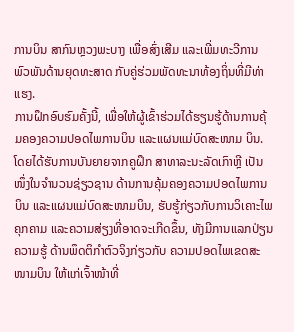ການບິນ ສາກົນຫຼວງພະບາງ ເພື່ອສົ່ງເສີມ ແລະເພີ່ມທະວີການພົວພັນດ້ານຍຸດທະສາດ ກັບຄູ່ຮ່ວມພັດທະນາທ້ອງຖິ່ນທີ່ມີທ່າແຮງ.
ການຝຶກອົບຮົມຄັ້ງນີ້, ເພື່ອໃຫ້ຜູ້ເຂົ້າຮ່ວມໄດ້ຮຽນຮູ້ດ້ານການຄຸ້ມຄອງຄວາມປອດໄພການບິນ ແລະແຜນແມ່ບົດສະໜາມ ບິນ. ໂດຍໄດ້ຮັບການບັນຍາຍຈາກຄູຝຶກ ສາທາລະນະລັດເກົາຫຼີ ເປັນໜຶ່ງໃນຈຳນວນຊ່ຽວຊານ ດ້ານການຄຸ້ມຄອງຄວາມປອດໄພການບິນ ແລະແຜນແມ່ບົດສະໜາມບິນ, ຮັບຮູ້ກ່ຽວກັບການວິເຄາະໄພຄຸກຄາມ ແລະຄວາມສ່ຽງທີ່ອາດຈະເກີດຂຶ້ນ, ທັງມີການແລກປ່ຽນຄວາມຮູ້ ດ້ານພຶດຕິກຳຕົວຈິງກ່ຽວກັບ ຄວາມປອດໄພເຂດສະໜາມບິນ ໃຫ້ແກ່ເຈົ້າໜ້າທີ່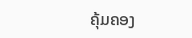ຄຸ້ມຄອງ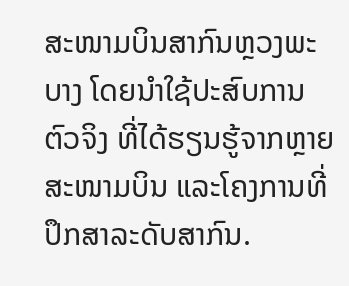ສະໜາມບິນສາກົນຫຼວງພະບາງ ໂດຍນຳໃຊ້ປະສົບການຕົວຈິງ ທີ່ໄດ້ຮຽນຮູ້ຈາກຫຼາຍສະໜາມບິນ ແລະໂຄງການທີ່ປຶກສາລະດັບສາກົນ.